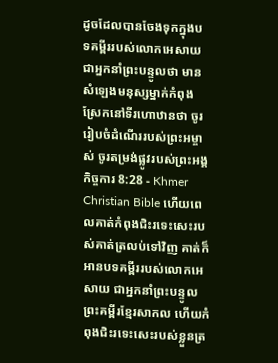ដូចដែលបានចែងទុកក្នុងបទគម្ពីររបស់លោកអេសាយ ជាអ្នកនាំព្រះបន្ទូលថា មានសំឡេងមនុស្សម្នាក់កំពុងស្រែកនៅទីរហោឋានថា ចូររៀបចំដំណើររបស់ព្រះអម្ចាស់ ចូរតម្រង់ផ្លូវរបស់ព្រះអង្គ
កិច្ចការ 8:28 - Khmer Christian Bible ហើយពេលគាត់កំពុងជិះរទេះសេះរបស់គាត់ត្រលប់ទៅវិញ គាត់ក៏អានបទគម្ពីររបស់លោកអេសាយ ជាអ្នកនាំព្រះបន្ទូល ព្រះគម្ពីរខ្មែរសាកល ហើយកំពុងជិះរទេះសេះរបស់ខ្លួនត្រ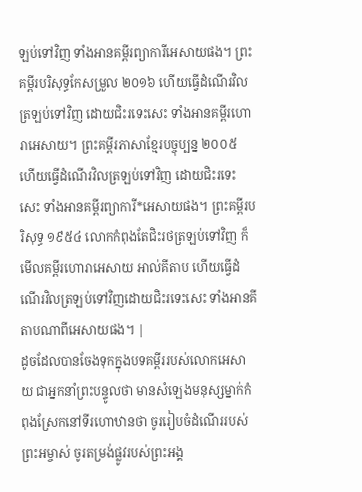ឡប់ទៅវិញ ទាំងអានគម្ពីរព្យាការីអេសាយផង។ ព្រះគម្ពីរបរិសុទ្ធកែសម្រួល ២០១៦ ហើយធ្វើដំណើរវិលត្រឡប់ទៅវិញ ដោយជិះរទេះសេះ ទាំងអានគម្ពីរហោរាអេសាយ។ ព្រះគម្ពីរភាសាខ្មែរបច្ចុប្បន្ន ២០០៥ ហើយធ្វើដំណើរវិលត្រឡប់ទៅវិញ ដោយជិះរទេះសេះ ទាំងអានគម្ពីរព្យាការី*អេសាយផង។ ព្រះគម្ពីរបរិសុទ្ធ ១៩៥៤ លោកកំពុងតែជិះរថត្រឡប់ទៅវិញ ក៏មើលគម្ពីរហោរាអេសាយ អាល់គីតាប ហើយធ្វើដំណើរវិលត្រឡប់ទៅវិញដោយជិះរទេះសេះ ទាំងអានគីតាបណាពីអេសាយផង។ |
ដូចដែលបានចែងទុកក្នុងបទគម្ពីររបស់លោកអេសាយ ជាអ្នកនាំព្រះបន្ទូលថា មានសំឡេងមនុស្សម្នាក់កំពុងស្រែកនៅទីរហោឋានថា ចូររៀបចំដំណើររបស់ព្រះអម្ចាស់ ចូរតម្រង់ផ្លូវរបស់ព្រះអង្គ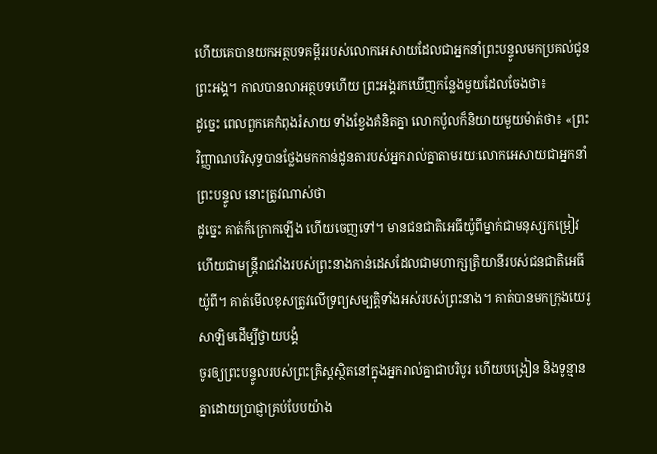ហើយគេបានយកអត្ថបទគម្ពីររបស់លោកអេសាយដែលជាអ្នកនាំព្រះបន្ទូលមកប្រគល់ជូនព្រះអង្គ។ កាលបានលាអត្ថបទហើយ ព្រះអង្គរកឃើញកន្លែងមួយដែលចែងថា៖
ដូច្នេះ ពេលពួកគេកំពុងរំសាយ ទាំងខ្វែងគំនិតគ្នា លោកប៉ូលក៏និយាយមួយម៉ាត់ថា៖ «ព្រះវិញ្ញាណបរិសុទ្ធបានថ្លែងមកកាន់ដូនតារបស់អ្នករាល់គ្នាតាមរយៈលោកអេសាយជាអ្នកនាំព្រះបន្ទូល នោះត្រូវណាស់ថា
ដូច្នេះ គាត់ក៏ក្រោកឡើង ហើយចេញទៅ។ មានជនជាតិអេធីយ៉ូពីម្នាក់ជាមនុស្សកម្រៀវ ហើយជាមន្ដ្រីរាជវាំងរបស់ព្រះនាងកាន់ដេសដែលជាមហាក្សត្រិយានីរបស់ជនជាតិអេធីយ៉ូពី។ គាត់មើលខុសត្រូវលើទ្រព្យសម្បត្ដិទាំងអស់របស់ព្រះនាង។ គាត់បានមកក្រុងយេរូសាឡិមដើម្បីថ្វាយបង្គំ
ចូរឲ្យព្រះបន្ទូលរបស់ព្រះគ្រិស្ដស្ថិតនៅក្នុងអ្នករាល់គ្នាជាបរិបូរ ហើយបង្រៀន និងទូន្មានគ្នាដោយប្រាជ្ញាគ្រប់បែបយ៉ាង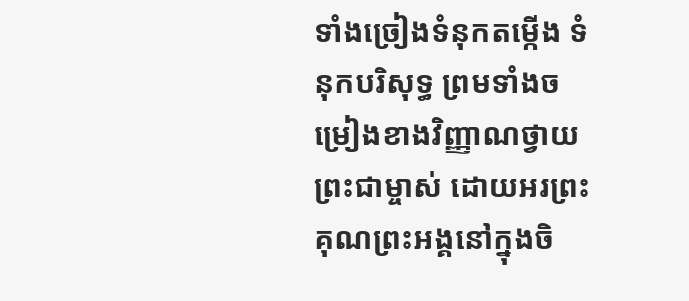ទាំងច្រៀងទំនុកតម្កើង ទំនុកបរិសុទ្ធ ព្រមទាំងចម្រៀងខាងវិញ្ញាណថ្វាយព្រះជាម្ចាស់ ដោយអរព្រះគុណព្រះអង្គនៅក្នុងចិ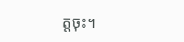ត្ដចុះ។